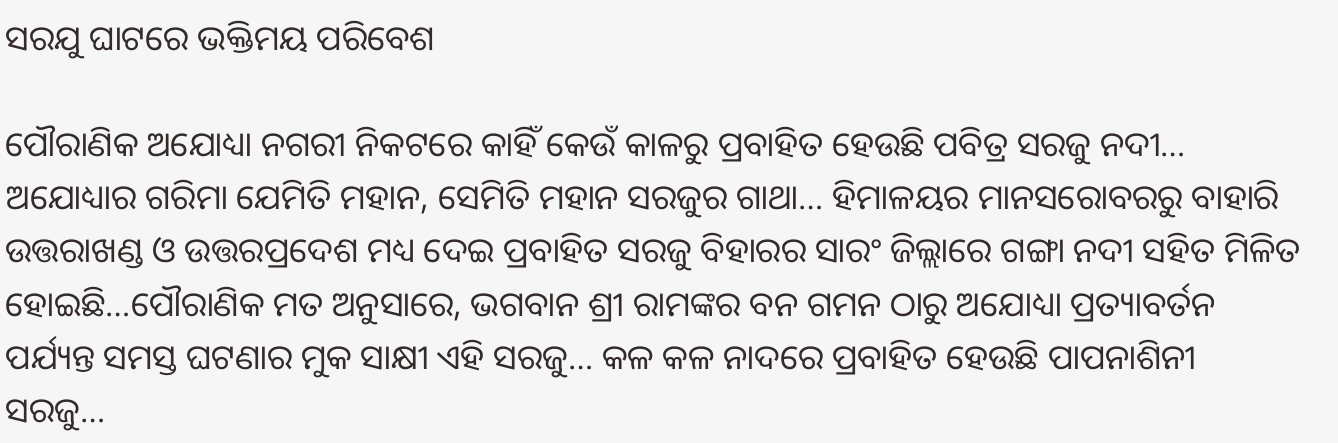ସରଯୁ ଘାଟରେ ଭକ୍ତିମୟ ପରିବେଶ

ପୌରାଣିକ ଅଯୋଧ୍ୟା ନଗରୀ ନିକଟରେ କାହିଁ କେଉଁ କାଳରୁ ପ୍ରବାହିତ ହେଉଛି ପବିତ୍ର ସରଜୁ ନଦୀ… ଅଯୋଧ୍ୟାର ଗରିମା ଯେମିତି ମହାନ, ସେମିତି ମହାନ ସରଜୁର ଗାଥା… ହିମାଳୟର ମାନସରୋବରରୁ ବାହାରି ଉତ୍ତରାଖଣ୍ଡ ଓ ଉତ୍ତରପ୍ରଦେଶ ମଧ୍ୟ ଦେଇ ପ୍ରବାହିତ ସରଜୁ ବିହାରର ସାରଂ ଜିଲ୍ଲାରେ ଗଙ୍ଗା ନଦୀ ସହିତ ମିଳିତ ହୋଇଛି…ପୌରାଣିକ ମତ ଅନୁସାରେ, ଭଗବାନ ଶ୍ରୀ ରାମଙ୍କର ବନ ଗମନ ଠାରୁ ଅଯୋଧ୍ୟା ପ୍ରତ୍ୟାବର୍ତନ ପର୍ଯ୍ୟନ୍ତ ସମସ୍ତ ଘଟଣାର ମୁକ ସାକ୍ଷୀ ଏହି ସରଜୁ… କଳ କଳ ନାଦରେ ପ୍ରବାହିତ ହେଉଛି ପାପନାଶିନୀ ସରଜୁ…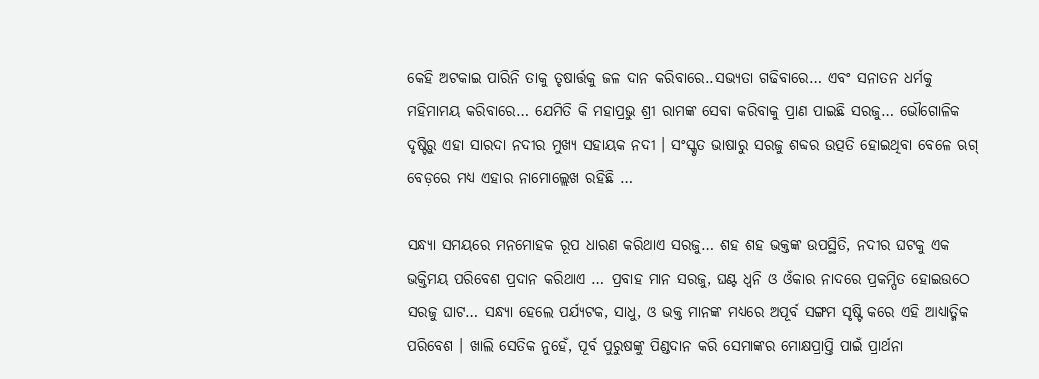କେହି ଅଟକାଇ ପାରିନି ତାକୁ ତୃଷାର୍ତ୍ତକୁ ଜଳ ଦାନ କରିବାରେ..ସଭ୍ୟତା ଗଢିବାରେ… ଏବଂ ସନାତନ ଧର୍ମକୁ ମହିମାମୟ କରିବାରେ… ଯେମିତି କି ମହାପ୍ରଭୁ ଶ୍ରୀ ରାମଙ୍କ ସେବା କରିବାକୁ ପ୍ରାଣ ପାଇଛି ସରଜୁ… ଭୌଗୋଳିକ ଦୃଷ୍ଟିରୁ ଏହା ସାରଦା ନଦୀର ମୁଖ୍ୟ ସହାୟକ ନଦୀ । ସଂସ୍କୃତ ଭାଷାରୁ ସରଜୁ ଶବ୍ଦର ଉତ୍ପତି ହୋଇଥିବା ବେଳେ ଋଗ୍ ବେଡ଼ରେ ମଧ୍ୟ ଏହାର ନାମୋଲ୍ଲେଖ ରହିଛି …

ସନ୍ଧ୍ୟା ସମୟରେ ମନମୋହକ ରୂପ ଧାରଣ କରିଥାଏ ସରଜୁ… ଶହ ଶହ ଭକ୍ତଙ୍କ ଉପସ୍ଥିତି, ନଦୀର ଘଟକୁ ଏକ ଭକ୍ତିମୟ ପରିବେଶ ପ୍ରଦାନ କରିଥାଏ … ପ୍ରବାହ ମାନ ସରଜୁ, ଘଣ୍ଟ ଧ୍ୱନି ଓ ଓଁକାର ନାଦରେ ପ୍ରକମ୍ପିତ ହୋଇଉଠେ ସରଜୁ ଘାଟ… ସନ୍ଧ୍ୟା ହେଲେ ପର୍ଯ୍ୟଟକ, ସାଧୁ, ଓ ଭକ୍ତ ମାନଙ୍କ ମଧ୍ୟରେ ଅପୂର୍ବ ସଙ୍ଗମ ସୃଷ୍ଟି କରେ ଏହି ଆଧ୍ୟାତ୍ମିକ ପରିବେଶ । ଖାଲି ସେତିକ ନୁହେଁ, ପୂର୍ବ ପୁରୁଷଙ୍କୁ ପିଣ୍ଡଦାନ କରି ସେମାଙ୍କର ମୋକ୍ଷପ୍ରାପ୍ତି ପାଇଁ ପ୍ରାର୍ଥନା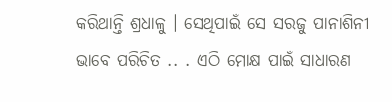କରିଥାନ୍ତି ଶ୍ରଧାଳୁ । ସେଥିପାଇଁ ସେ ସରଜୁ ପାନାଶିନୀ ଭାବେ ପରିଚିତ .. . ଏଠି ମୋକ୍ଷ ପାଇଁ ସାଧାରଣ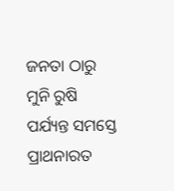ଜନତା ଠାରୁ ମୁନି ରୁଷି ପର୍ଯ୍ୟନ୍ତ ସମସ୍ତେ ପ୍ରାଥନାରତ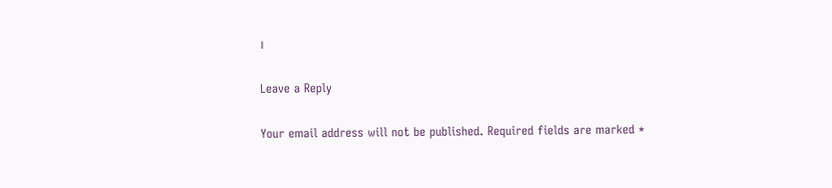।

Leave a Reply

Your email address will not be published. Required fields are marked *